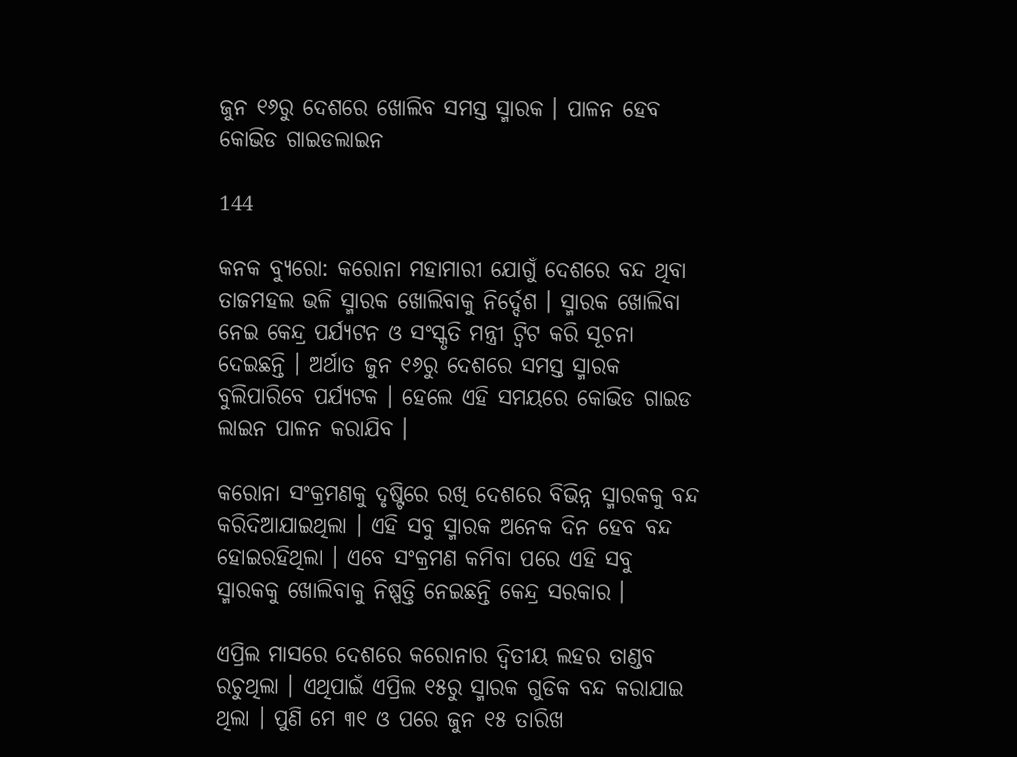ଜୁନ ୧୬ରୁ ଦେଶରେ ଖୋଲିବ ସମସ୍ତ ସ୍ମାରକ । ପାଳନ ହେବ କୋଭିଡ ଗାଇଡଲାଇନ

144

କନକ ବ୍ୟୁରୋ: କରୋନା ମହାମାରୀ ଯୋଗୁଁ ଦେଶରେ ବନ୍ଦ ଥିବା ତାଜମହଲ ଭଳି ସ୍ମାରକ ଖୋଲିବାକୁ ନିର୍ଦ୍ଦେଶ । ସ୍ମାରକ ଖୋଲିବା ନେଇ କେନ୍ଦ୍ର ପର୍ଯ୍ୟଟନ ଓ ସଂସ୍କୃତି ମନ୍ତ୍ରୀ ଟ୍ୱିଟ କରି ସୂଚନା ଦେଇଛନ୍ତି । ଅର୍ଥାତ ଜୁନ ୧୬ରୁ ଦେଶରେ ସମସ୍ତ ସ୍ମାରକ ବୁଲିପାରିବେ ପର୍ଯ୍ୟଟକ । ହେଲେ ଏହି ସମୟରେ କୋଭିଡ ଗାଇଡ ଲାଇନ ପାଳନ କରାଯିବ ।

କରୋନା ସଂକ୍ରମଣକୁ ଦୃଷ୍ଟିରେ ରଖି ଦେଶରେ ବିଭିନ୍ନ ସ୍ମାରକକୁ ବନ୍ଦ କରିଦିଆଯାଇଥିଲା । ଏହି ସବୁ ସ୍ମାରକ ଅନେକ ଦିନ ହେବ ବନ୍ଦ ହୋଇରହିଥିଲା । ଏବେ ସଂକ୍ରମଣ କମିବା ପରେ ଏହି ସବୁ ସ୍ମାରକକୁ ଖୋଲିବାକୁ ନିଷ୍ପତ୍ତି ନେଇଛନ୍ତି କେନ୍ଦ୍ର ସରକାର ।

ଏପ୍ରିଲ ମାସରେ ଦେଶରେ କରୋନାର ଦ୍ୱିତୀୟ ଲହର ତାଣ୍ଡବ ରଚୁଥିଲା । ଏଥିପାଇଁ ଏପ୍ରିଲ ୧୫ରୁ ସ୍ମାରକ ଗୁଡିକ ବନ୍ଦ କରାଯାଇ ଥିଲା । ପୁଣି ମେ ୩୧ ଓ ପରେ ଜୁନ ୧୫ ତାରିଖ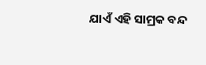ଯାଏଁ ଏହି ସାମ୍ରକ ବନ୍ଦ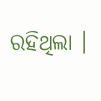ରହିଥିଲା ।